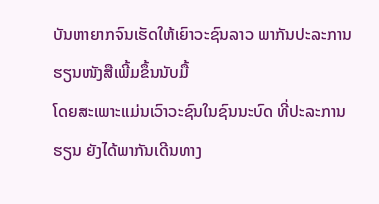ບັນຫາຍາກຈົນເຮັດໃຫ້ເຍົາວະຊົນລາວ ພາກັນປະລະການຮຽນໜັງສືເພີ້ມຂຶ້ນນັບມື້
ໂດຍສະເພາະແມ່ນເວົາວະຊົນໃນຊົນນະບົດ ທີ່ປະລະການຮຽນ ຍັງໄດ້ພາກັນເດີນທາງ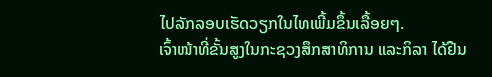ໄປລັກລອບເຮັດວຽກໃນໄທເພີ້ມຂຶ້ນເລື້ອຍໆ.
ເຈົ້າໜ້າທີ່ຂັ້ນສູງໃນກະຊວງສຶກສາທິການ ແລະກິລາ ໄດ້ຢືນ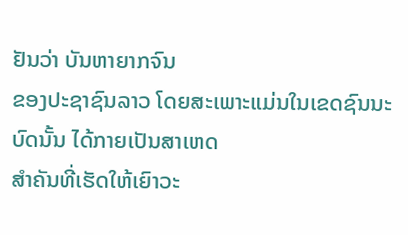ຢັນວ່າ ບັນຫາຍາກຈົນ
ຂອງປະຊາຊົນລາວ ໂດຍສະເພາະແມ່ນໃນເຂດຊົນນະບົດນັ້ນ ໄດ້ກາຍເປັນສາເຫດ
ສຳຄັນທີ່ເຮັດໃຫ້ເຍົາວະ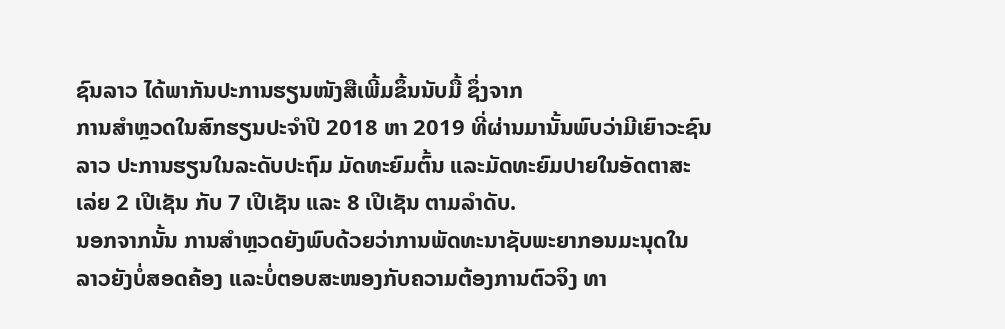ຊົນລາວ ໄດ້ພາກັນປະການຮຽນໜັງສືເພີ້ມຂຶ້ນນັບມື້ ຊຶ່ງຈາກ
ການສຳຫຼວດໃນສົກຮຽນປະຈຳປີ 2018 ຫາ 2019 ທີ່ຜ່ານມານັ້ນພົບວ່າມີເຍົາວະຊົນ
ລາວ ປະການຮຽນໃນລະດັບປະຖົມ ມັດທະຍົມຕົ້ນ ແລະມັດທະຍົມປາຍໃນອັດຕາສະ
ເລ່ຍ 2 ເປີເຊັນ ກັບ 7 ເປີເຊັນ ແລະ 8 ເປີເຊັນ ຕາມລຳດັບ.
ນອກຈາກນັ້ນ ການສຳຫຼວດຍັງພົບດ້ວຍວ່າການພັດທະນາຊັບພະຍາກອນມະນຸດໃນ
ລາວຍັງບໍ່ສອດຄ້ອງ ແລະບໍ່ຕອບສະໜອງກັບຄວາມຕ້ອງການຕົວຈິງ ທາ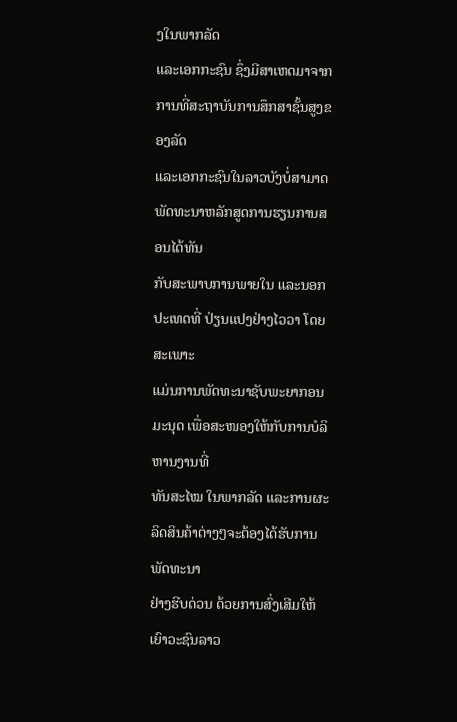ງໃນພາກລັດ
ແລະເອກກະຊົນ ຊຶ່ງມີສາເຫດມາຈາກການທີ່ສະຖາບັນການສຶກສາຊັ້ນສູງຂອງລັດ
ແລະເອກກະຊົນໃນລາວບັງບໍ່ສາມາດ ພັດທະນາຫລັກສູດການຮຽນການສອນໄດ້ທັນ
ກັບສະພາບການພາຍໃນ ແລະນອກປະເທດທີ່ ປ່ຽນແປງຢ່າງໄວວາ ໂດຍສະເພາະ
ແມ່ນການພັດທະນາຊັບພະຍາກອນມະນຸດ ເພື່ອສະໜອງໃຫ້ກັບການບໍລິຫານງານທີ່
ທັນສະໄໝ ໃນພາກລັດ ແລະການຜະລິດສິນຄ້າຕ່າງໆຈະຕ້ອງໄດ້ຮັບການພັດທະນາ
ຢ່າງຮີບດ່ວນ ດ້ວຍການສົ່ງເສີມໃຫ້ເຍົາວະຊົນລາວ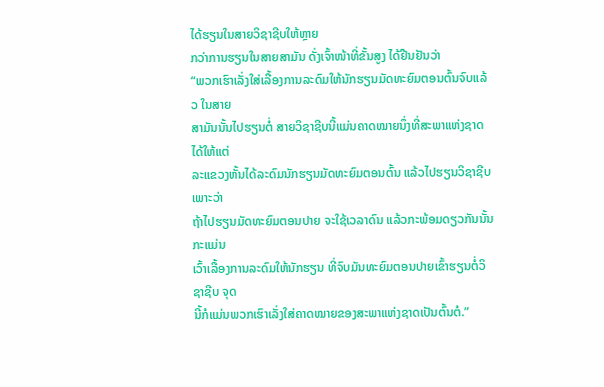ໄດ້ຮຽນໃນສາຍວິຊາຊີບໃຫ້ຫຼາຍ
ກວ່າການຮຽນໃນສາຍສາມັນ ດັ່ງເຈົ້າໜ້າທີ່ຂັ້ນສູງ ໄດ້ຢືນຢັນວ່າ
“ພວກເຮົາເລັ່ງໃສ່ເລື້ອງການລະດົມໃຫ້ນັກຮຽນມັດທະຍົມຕອນຕົ້ນຈົບແລ້ວ ໃນສາຍ
ສາມັນນັ້ນໄປຮຽນຕໍ່ ສາຍວິຊາຊີບນີ້ແມ່ນຄາດໝາຍນຶ່ງທີ່ສະພາແຫ່ງຊາດ ໄດ້ໃຫ້ແຕ່
ລະແຂວງຫັ້ນໄດ້ລະດົມນັກຮຽນມັດທະຍົມຕອນຕົ້ນ ແລ້ວໄປຮຽນວິຊາຊີບ ເພາະວ່າ
ຖ້າໄປຮຽນມັດທະຍົມຕອນປາຍ ຈະໃຊ້ເວລາດົນ ແລ້ວກະພ້ອມດຽວກັນນັ້ນກະແມ່ນ
ເວົ້າເລື້ອງການລະດົມໃຫ້ນັກຮຽນ ທີ່ຈົບມັນທະຍົມຕອນປາຍເຂົ້າຮຽນຕໍ່ວິຊາຊີບ ຈຸດ
ນີ້ກໍແມ່ນພວກເຮົາເລັ່ງໃສ່ຄາດໝາຍຂອງສະພາແຫ່ງຊາດເປັນຕົ້ນຕໍ.”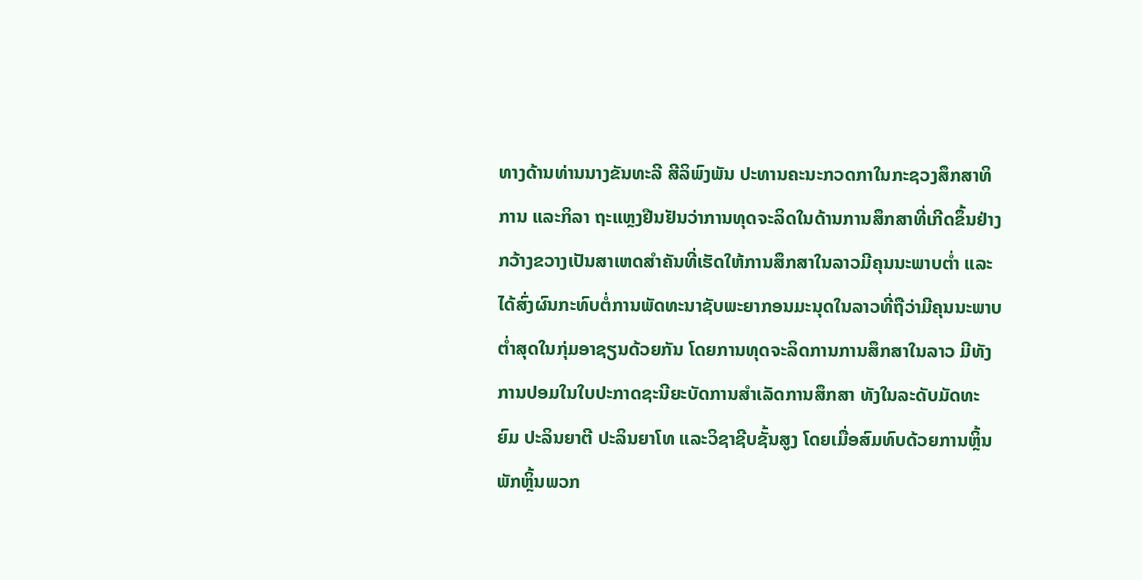ທາງດ້ານທ່ານນາງຂັນທະລີ ສີລິພົງພັນ ປະທານຄະນະກວດກາໃນກະຊວງສຶກສາທິ
ການ ແລະກິລາ ຖະແຫຼງຢືນຢັນວ່າການທຸດຈະລິດໃນດ້ານການສຶກສາທີ່ເກີດຂຶ້ນຢ່າງ
ກວ້າງຂວາງເປັນສາເຫດສຳຄັນທີ່ເຮັດໃຫ້ການສຶກສາໃນລາວມີຄຸນນະພາບຕ່ຳ ແລະ
ໄດ້ສົ່ງຜົນກະທົບຕໍ່ການພັດທະນາຊັບພະຍາກອນມະນຸດໃນລາວທີ່ຖືວ່າມີຄຸນນະພາບ
ຕ່ຳສຸດໃນກຸ່ມອາຊຽນດ້ວຍກັນ ໂດຍການທຸດຈະລິດການການສຶກສາໃນລາວ ມີທັງ
ການປອມໃນໃບປະກາດຊະນີຍະບັດການສຳເລັດການສຶກສາ ທັງໃນລະດັບມັດທະ
ຍົມ ປະລິນຍາຕີ ປະລິນຍາໂທ ແລະວິຊາຊີບຊັ້ນສູງ ໂດຍເມື່ອສົມທົບດ້ວຍການຫຼິ້ນ
ພັກຫຼິ້ນພວກ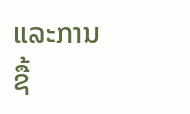ແລະການຊື້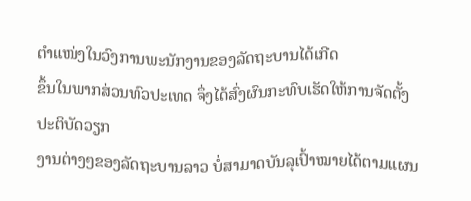ຕຳແໜ່ງໃນວົງການພະນັກງານຂອງລັດຖະບານໄດ້ເກີດ
ຂຶ້ນໃນພາກສ່ວນທົວປະເທດ ຈຶ່ງໄດ້ສົ່ງຜົນກະທົບເຮັດໃຫ້ການຈັດຕັ້ງປະຕິບັດວຽກ
ງານຕ່າງໆຂອງລັດຖະບານລາວ ບໍ່ສາມາດບັນລຸເປົ້າໝາຍໄດ້ຕາມແຜນ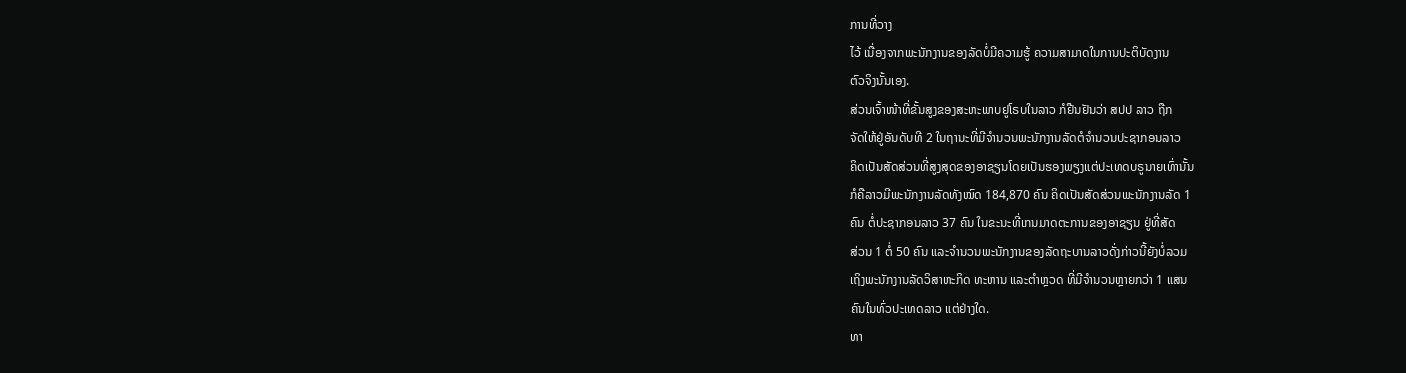ການທີ່ວາງ
ໄວ້ ເນື່ອງຈາກພະນັກງານຂອງລັດບໍ່ມີຄວາມຮູ້ ຄວາມສາມາດໃນການປະຕິບັດງານ
ຕົວຈິງນັ້ນເອງ.
ສ່ວນເຈົ້າໜ້າທີ່ຂັ້ນສູງຂອງສະຫະພາບຢູໂຣບໃນລາວ ກໍຢືນຢັນວ່າ ສປປ ລາວ ຖືກ
ຈັດໃຫ້ຢູ່ອັນດັບທີ 2 ໃນຖານະທີ່ມີຈຳນວນພະນັກງານລັດຕໍຈຳນວນປະຊາກອນລາວ
ຄິດເປັນສັດສ່ວນທີ່ສູງສຸດຂອງອາຊຽນໂດຍເປັນຮອງພຽງແຕ່ປະເທດບຣູນາຍເທົ່ານັ້ນ
ກໍຄືລາວມີພະນັກງານລັດທັງໝົດ 184,870 ຄົນ ຄິດເປັນສັດສ່ວນພະນັກງານລັດ 1
ຄົນ ຕໍ່ປະຊາກອນລາວ 37 ຄົນ ໃນຂະນະທີ່ເກນມາດຕະການຂອງອາຊຽນ ຢູ່ທີ່ສັດ
ສ່ວນ 1 ຕໍ່ 50 ຄົນ ແລະຈຳນວນພະນັກງານຂອງລັດຖະບານລາວດັ່ງກ່າວນີ້ຍັງບໍ່ລວມ
ເຖິງພະນັກງານລັດວິສາຫະກິດ ທະຫານ ແລະຕຳຫຼວດ ທີ່ມີຈຳນວນຫຼາຍກວ່າ 1 ແສນ
ຄົນໃນທົ່ວປະເທດລາວ ແຕ່ຢ່າງໃດ.
ທາ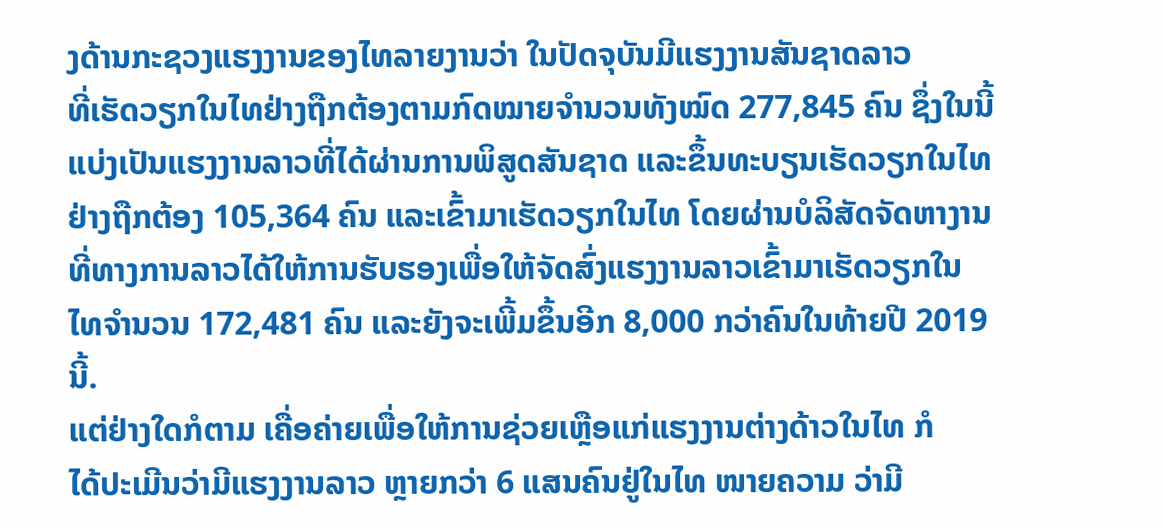ງດ້ານກະຊວງແຮງງານຂອງໄທລາຍງານວ່າ ໃນປັດຈຸບັນມີແຮງງານສັນຊາດລາວ
ທີ່ເຮັດວຽກໃນໄທຢ່າງຖືກຕ້ອງຕາມກົດໝາຍຈຳນວນທັງໝົດ 277,845 ຄົນ ຊຶ່ງໃນນີ້
ແບ່ງເປັນແຮງງານລາວທີ່ໄດ້ຜ່ານການພິສູດສັນຊາດ ແລະຂຶ້ນທະບຽນເຮັດວຽກໃນໄທ
ຢ່າງຖືກຕ້ອງ 105,364 ຄົນ ແລະເຂົ້າມາເຮັດວຽກໃນໄທ ໂດຍຜ່ານບໍລິສັດຈັດຫາງານ
ທີ່ທາງການລາວໄດ້ໃຫ້ການຮັບຮອງເພື່ອໃຫ້ຈັດສົ່ງແຮງງານລາວເຂົ້າມາເຮັດວຽກໃນ
ໄທຈຳນວນ 172,481 ຄົນ ແລະຍັງຈະເພີ້ມຂຶ້ນອີກ 8,000 ກວ່າຄົນໃນທ້າຍປີ 2019
ນີ້.
ແຕ່ຢ່າງໃດກໍຕາມ ເຄື່ອຄ່າຍເພື່ອໃຫ້ການຊ່ວຍເຫຼືອແກ່ແຮງງານຕ່າງດ້າວໃນໄທ ກໍ
ໄດ້ປະເມີນວ່າມີແຮງງານລາວ ຫຼາຍກວ່າ 6 ແສນຄົນຢູ່ໃນໄທ ໜາຍຄວາມ ວ່າມີ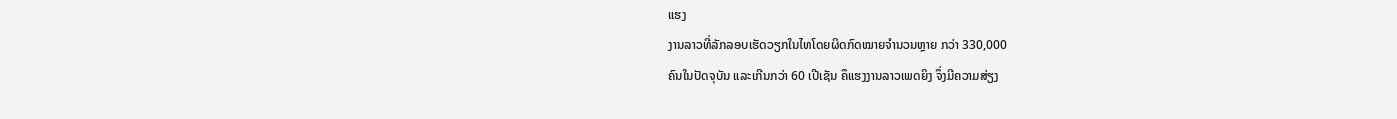ແຮງ
ງານລາວທີ່ລັກລອບເຮັດວຽກໃນໄທໂດຍຜິດກົດໝາຍຈຳນວນຫຼາຍ ກວ່າ 330,000
ຄົນໃນປັດຈຸບັນ ແລະເກີນກວ່າ 60 ເປີເຊັນ ຄຶແຮງງານລາວເພດຍິງ ຈຶ່ງມີຄວາມສ່ຽງ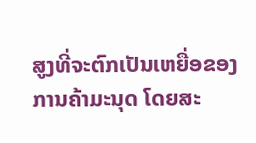ສູງທີ່ຈະຕົກເປັນເຫຍື່ອຂອງການຄ້າມະນຸດ ໂດຍສະ